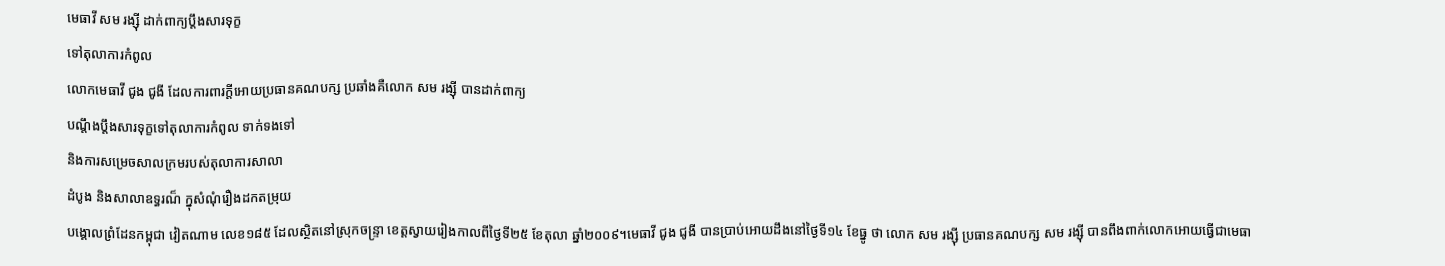មេធាវី សម រង្ស៊ី ដាក់ពាក្យប្តឹងសារទុក្ខ
ទៅតុលាការកំពូល
លោកមេធាវី ជូង ជូងី ដែលការពារក្តីអោយប្រធានគណបក្ស ប្រឆាំងគឺលោក សម រង្ស៊ី បានដាក់ពាក្យ
បណ្តឹងប្តឹងសារទុក្ខទៅតុលាការកំពូល ទាក់ទងទៅ
និងការសម្រេចសាលក្រមរបស់តុលាការសាលា
ដំបូង និងសាលាឧទ្ធរណ៏ ក្នុសំណុំរឿងដកតម្រុយ
បង្គោលព្រំដែនកម្ពុជា វៀតណាម លេខ១៨៥ ដែលស្ថិតនៅស្រុកចន្ទ្រា ខេត្តស្វាយរៀងកាលពីថ្ងៃទី២៥ ខែតុលា ឆ្នាំ២០០៩។មេធាវី ជូង ជូងី បានប្រាប់អោយដឹងនៅថ្ងៃទី១៤ ខែធ្នូ ថា លោក សម រង្ស៊ី ប្រធានគណបក្ស សម រង្ស៊ី បានពឹងពាក់លោកអោយធ្វើជាមេធា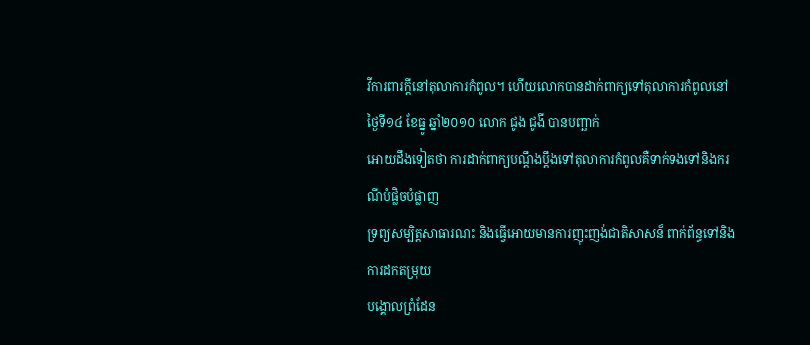វីការពារក្តីនៅតុលាការកំពូល។ ហើយលោកបានដាក់ពាក្យទៅតុលាការកំពូលនៅថ្ងៃទី១៤ ខែធ្នូ ឆ្នាំ២០១០ លោក ជូង ជូងី បានបញ្ឆាក់
អោយដឹងទៀតថា ការដាក់ពាក្យបណ្តឹងប្តឹងទៅតុលាការកំពូលគឺទាក់ទងទៅនិងករណីបំផ្លិចបំផ្លាញ
ទ្រព្យសម្បិត្តសាធារណះ និងធ្វើអោយមានការញុះញង់ជាតិសាសន៏ ពាក់ព័ន្ធទៅនិងការដកតម្រុយ
បង្គោលព្រំដែន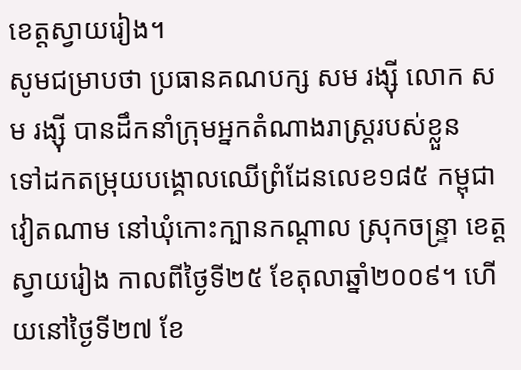ខេត្តស្វាយរៀង។
សូមជម្រាបថា ប្រធានគណបក្ស សម រង្ស៊ី លោក សម រង្ស៊ី បានដឹកនាំក្រុមអ្នកតំណាងរាស្ត្ររបស់ខ្លួន
ទៅដកតម្រុយបង្គោលឈើព្រំដែនលេខ១៨៥ កម្ពុជា
វៀតណាម នៅឃុំកោះក្បានកណ្តាល ស្រុកចន្ទ្រា ខេត្តស្វាយរៀង កាលពីថ្ងៃទី២៥ ខែតុលាឆ្នាំ២០០៩។ ហើយនៅថ្ងៃទី២៧ ខែ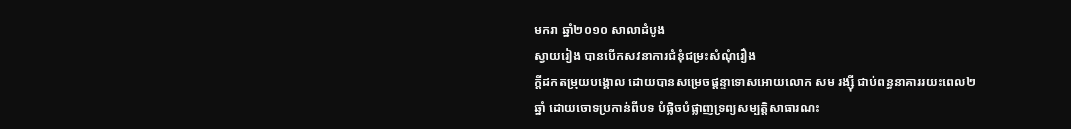មករា ឆ្នាំ២០១០ សាលាដំបូង
ស្វាយរៀង បានបើកសវនាការជំនុំជម្រះសំណុំរឿង
ក្តីដកតម្រុយបង្គោល ដោយបានសម្រេចផ្តន្ទាទោសអោយលោក សម រង្ស៊ី ជាប់ពន្ធនាគាររយះពេល២ឆ្នាំ ដោយចោទប្រកាន់ពីបទ បំផ្លិចបំផ្លាញទ្រព្យសម្បត្តិសាធារណះ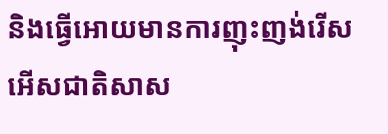និងធ្វើអោយមានការញុះញង់រើសអើសជាតិសាស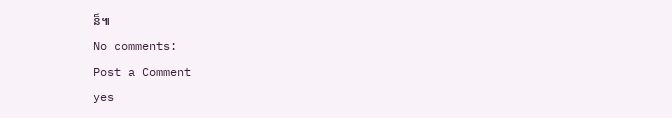ន៏៕
No comments:
Post a Comment
yes